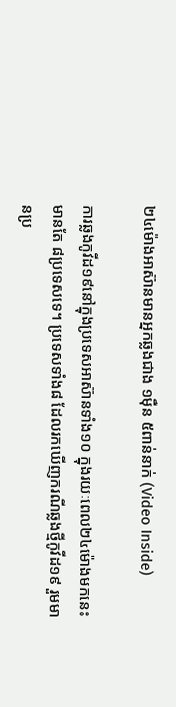២៤ម៉ោងអាស៊ានមានអ្នកឆ្លងជាង ១ម៉ឺន ៥ពាន់នាក់ (Video Inside)

ការឆ្លងកូវីដ១៩នៅក្នុងប្រទេសអាស៊ានទាំង១០ ក្នុងរយៈពេល២៤ម៉ោងមកនេះ មានតែ ៨ប្រទេសទេ។ ប្រទេសទាំង៨ ដែលរកឃើញករណីឆ្លងថ្មីកូវីដ១៩ រួមមានប្រ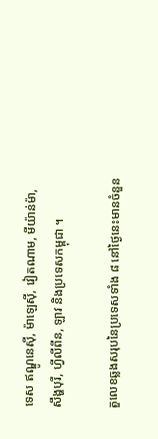ទេស ឥណ្ឌូនេស៊ី, ម៉ាឡេស៊ី, វៀតណាម, មីយ៉ាន់ម៉ា, សឹង្ហបុរី, ហ្វីលីពីន, ឡាវ និងប្រទេសកម្ពុជា ។

តួលេខឆ្លងសរុបនៃប្រទេសទាំង ៨ នៅថ្ងៃនេះមានចំនួន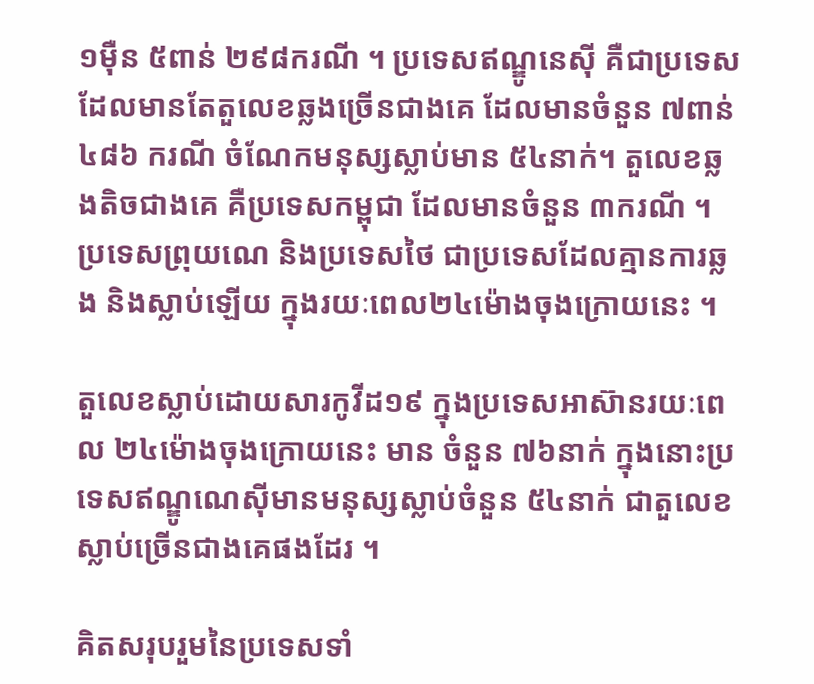១ម៉ឺន ៥ពាន់ ២៩៨ករណី ។ ប្រទេសឥណ្ឌូនេស៊ី គឺជាប្រទេសដែលមានតែតួលេខឆ្លងច្រើនជាងគេ ដែលមានចំនួន ៧ពាន់ ៤៨៦ ករណី ចំណែកមនុស្សស្លាប់មាន ៥៤នាក់។ តួលេខឆ្លងតិចជាងគេ គឺប្រទេសកម្ពុជា ដែលមានចំនួន ៣ករណី ។ ប្រទេសព្រុយណេ និងប្រទេសថៃ ជាប្រទេសដែលគ្មានការឆ្លង និងស្លាប់ឡើយ ក្នុងរយៈពេល២៤ម៉ោងចុងក្រោយនេះ ។

តួលេខស្លាប់ដោយសារកូវីដ១៩ ក្នុងប្រទេសអាស៊ានរយៈពេល ២៤ម៉ោងចុងក្រោយនេះ មាន ចំនួន ៧៦នាក់ ក្នុងនោះប្រទេសឥណ្ឌូណេស៊ីមានមនុស្សស្លាប់ចំនួន ៥៤នាក់ ជាតួលេខ ស្លាប់ច្រើនជាងគេផងដែរ ។

គិតសរុបរួមនៃប្រទេសទាំ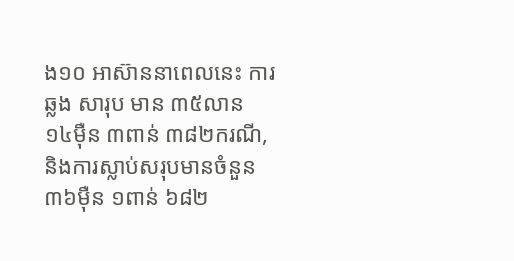ង១០ អាស៊ាននាពេលនេះ ការឆ្លង សារុប មាន ៣៥លាន ១៤ម៉ឺន ៣ពាន់ ៣៨២ករណី, និងការស្លាប់សរុបមានចំនួន ៣៦ម៉ឺន ១ពាន់ ៦៨២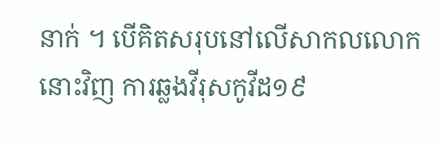នាក់ ។ បើគិតសរុបនៅលើសាកលលោកនោះវិញ ការឆ្លងវីរុសកូវីដ១៩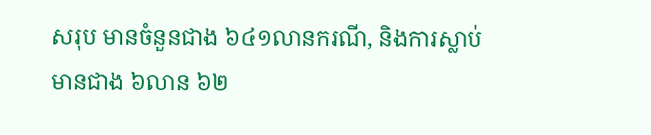សរុប មានចំនួនជាង ៦៤១លានករណី, និងការស្លាប់មានជាង ៦លាន ៦២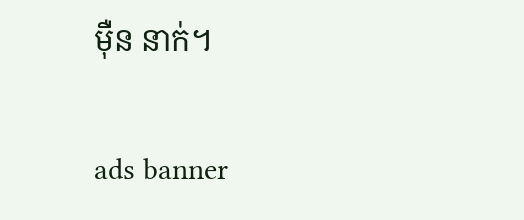ម៉ឺន នាក់។

ads banner